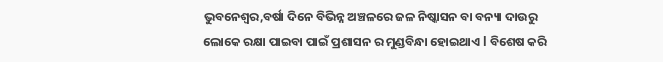ଭୁବନେଶ୍ୱର,ବର୍ଷା ଦିନେ ବିଭିନ୍ନ ଅଞ୍ଚଳରେ ଜଳ ନିଷ୍କାସନ ବା ବନ୍ୟା ଦାଉରୁ ଲୋକେ ରକ୍ଷା ପାଇବା ପାଇଁ ପ୍ରଶାସନ ର ମୁଣ୍ଡବିନ୍ଧା ହୋଇଥାଏ l ବିଶେଷ କରି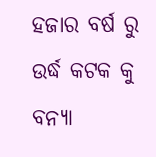ହଜାର ବର୍ଷ ରୁ ଉର୍ଦ୍ଧ କଟକ କୁ ବନ୍ୟା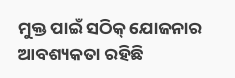ମୁକ୍ତ ପାଇଁ ସଠିକ୍ ଯୋଜନାର ଆବଶ୍ୟକତା ରହିଛି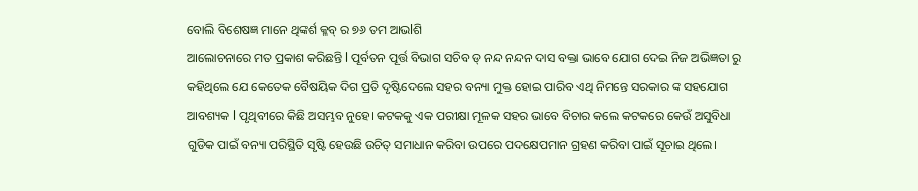ବୋଲି ବିଶେଷଜ୍ଞ ମାନେ ଥିଙ୍କର୍ଶ କ୍ଳବ୍ ର ୭୬ ତମ ଆଭlଶି
ଆଲୋଚନାରେ ମତ ପ୍ରକାଶ କରିଛନ୍ତି l ପୂର୍ବତନ ପୂର୍ତ୍ତ ବିଭାଗ ସଚିବ ଡ୍ ନନ୍ଦ ନନ୍ଦନ ଦାସ ବକ୍ତା ଭାବେ ଯୋଗ ଦେଇ ନିଜ ଅଭିଜ୍ଞତା ରୁ କହିଥିଲେ ଯେ କେତେକ ବୈଷୟିକ ଦିଗ ପ୍ରତି ଦୃଷ୍ଟିଦେଲେ ସହର ବନ୍ୟା ମୁକ୍ତ ହୋଇ ପାରିବ ଏଥି ନିମନ୍ତେ ସରକାର ଙ୍କ ସହଯୋଗ ଆବଶ୍ୟକ l ପୃଥିବୀରେ କିଛି ଅସମ୍ଭବ ନୁହେ। କଟକକୁ ଏକ ପରୀକ୍ଷା ମୂଳକ ସହର ଭାବେ ବିଚାର କଲେ କଟକରେ କେଉଁ ଅସୁବିଧା ଗୁଡିକ ପାଇଁ ବନ୍ୟା ପରିସ୍ଥିତି ସୃଷ୍ଟି ହେଉଛି ଉଚିତ୍ ସମାଧାନ କରିବା ଉପରେ ପଦକ୍ଷେପମାନ ଗ୍ରହଣ କରିବା ପାଇଁ ସୂଚାଇ ଥିଲେ।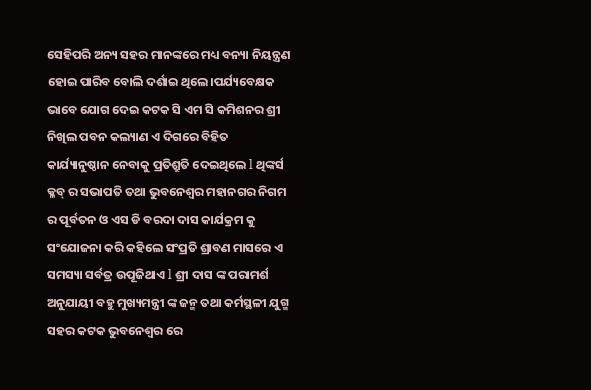ସେହିପରି ଅନ୍ୟ ସହର ମାନଙ୍କରେ ମଧ୍ୟ ବନ୍ୟା ନିୟନ୍ତ୍ରଣ ହୋଇ ପାରିବ ବୋଲି ଦର୍ଶାଇ ଥିଲେ।ପର୍ଯ୍ୟବେକ୍ଷକ ଭାବେ ଯୋଗ ଦେଇ କଟକ ସି ଏମ ସି କମିଶନର ଶ୍ରୀ ନିଖିଲ ପବନ କଲ୍ୟାଣ ଏ ଦିଗରେ ବିହିତ କାର୍ଯ୍ୟାନୁଷ୍ଠାନ ନେବାକୁ ପ୍ରତିଶ୍ରୁତି ଦେଇଥିଲେ l ଥିଙ୍କର୍ସ କ୍ଳବ୍ ର ସଭାପତି ତଥା ଭୁବନେଶ୍ୱର ମହାନଗର ନିଗମ ର ପୂର୍ବତନ ଓ ଏସ ଡି ବରଦା ଦାସ କାର୍ଯକ୍ରମ କୁ ସଂଯୋଜନା କରି କହିଲେ ସଂପ୍ରତି ଶ୍ରାବଣ ମାସରେ ଏ ସମସ୍ୟା ସର୍ବତ୍ର ଉପୂଜିଥାଏ l ଶ୍ରୀ ଦାସ ଙ୍କ ପରାମର୍ଶ ଅନୁଯାୟୀ ବହୁ ମୁଖ୍ୟମନ୍ତ୍ରୀ ଙ୍କ ଜନ୍ମ ତଥା କର୍ମସ୍ଥଳୀ ଯୁଗ୍ମ ସହର କଟକ ଭୁବନେଶ୍ବର ରେ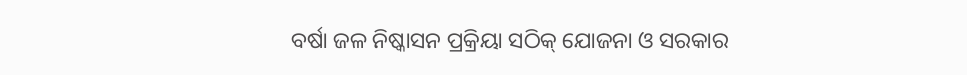ବର୍ଷା ଜଳ ନିଷ୍କାସନ ପ୍ରକ୍ରିୟା ସଠିକ୍ ଯୋଜନା ଓ ସରକାର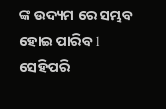ଙ୍କ ଉଦ୍ୟମ ରେ ସମ୍ଭବ ହୋଇ ପାରିବ l ସେହିପରି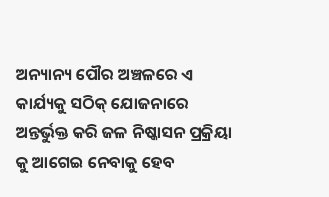ଅନ୍ୟାନ୍ୟ ପୌର ଅଞ୍ଚଳରେ ଏ କାର୍ଯ୍ୟକୁ ସଠିକ୍ ଯୋଜନାରେ ଅନ୍ତର୍ଭୁକ୍ତ କରି ଜଳ ନିଷ୍କାସନ ପ୍ରକ୍ରିୟା କୁ ଆଗେଇ ନେବାକୁ ହେବ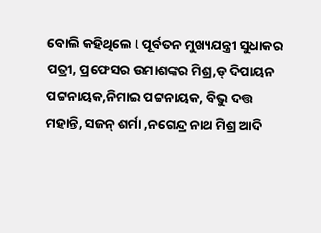ବୋଲି କହିଥିଲେ l ପୂର୍ବତନ ମୁଖ୍ୟଯନ୍ତ୍ରୀ ସୁଧାକର ପତ୍ରୀ, ପ୍ରଫେସର ଉମାଶଙ୍କର ମିଶ୍ର,ଡ୍ ଦିପାୟନ ପଟ୍ଟନାୟକ,ନିମାଇ ପଟ୍ଟନାୟକ, ବିଭୁ ଦତ୍ତ ମହାନ୍ତି, ସଜନ୍ ଶର୍ମା ,ନଗେନ୍ଦ୍ର ନାଥ ମିଶ୍ର ଆଦି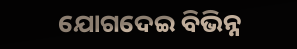ଯୋଗଦେଇ ବିଭିନ୍ନ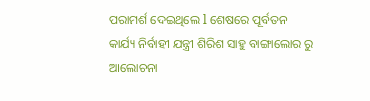ପରାମର୍ଶ ଦେଇଥିଲେ l ଶେଷରେ ପୂର୍ବତନ କାର୍ଯ୍ୟ ନିର୍ବାହୀ ଯନ୍ତ୍ରୀ ଶିରିଶ ସାହୁ ବାଙ୍ଗାଲୋର ରୁ ଆଲୋଚନା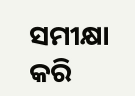ସମୀକ୍ଷା କରି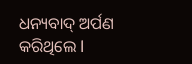ଧନ୍ୟବାଦ୍ ଅର୍ପଣ କରିଥିଲେ l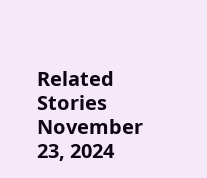Related Stories
November 23, 2024